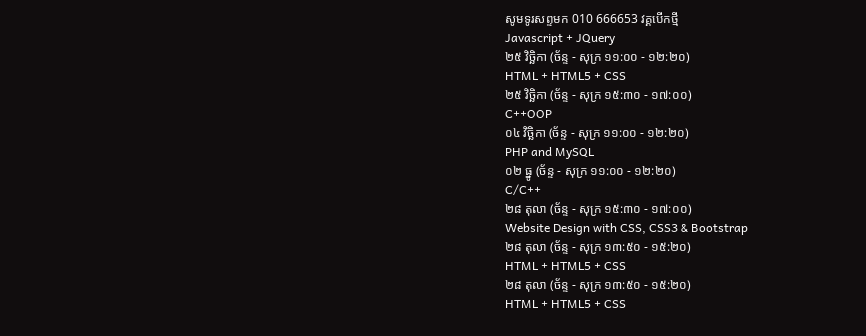សូមទូរសព្ទមក 010 666653 វគ្គបើកថ្មី
Javascript + JQuery
២៥ វិច្ឆិកា (ច័ន្ទ - សុក្រ ១១:០០ - ១២:២០)
HTML + HTML5 + CSS
២៥ វិច្ឆិកា (ច័ន្ទ - សុក្រ ១៥:៣០ - ១៧:០០)
C++OOP
០៤ វិច្ឆិកា (ច័ន្ទ - សុក្រ ១១:០០ - ១២:២០)
PHP and MySQL
០២ ធ្នូ (ច័ន្ទ - សុក្រ ១១:០០ - ១២:២០)
C/C++
២៨ តុលា (ច័ន្ទ - សុក្រ ១៥:៣០ - ១៧:០០)
Website Design with CSS, CSS3 & Bootstrap
២៨ តុលា (ច័ន្ទ - សុក្រ ១៣:៥០ - ១៥:២០)
HTML + HTML5 + CSS
២៨ តុលា (ច័ន្ទ - សុក្រ ១៣:៥០ - ១៥:២០)
HTML + HTML5 + CSS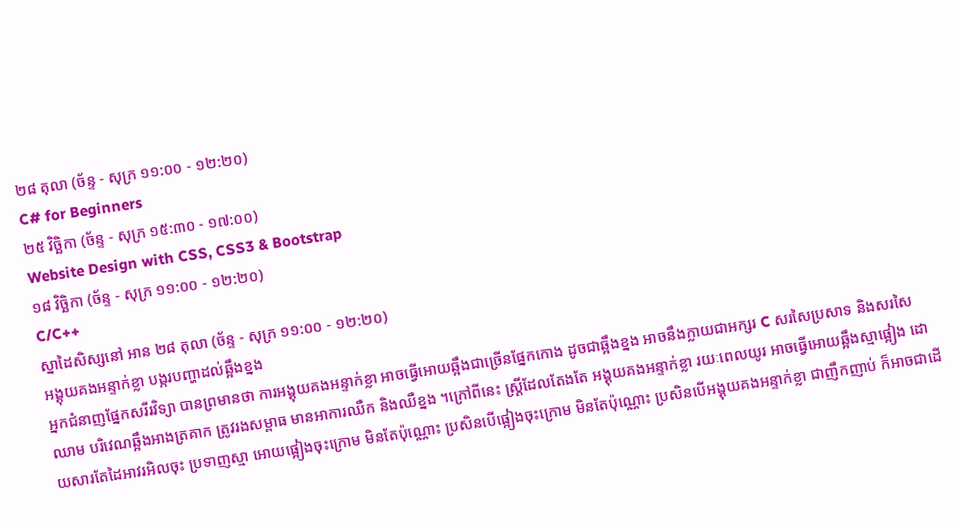២៨ តុលា (ច័ន្ទ - សុក្រ ១១:០០ - ១២:២០)
C# for Beginners
២៥ វិច្ឆិកា (ច័ន្ទ - សុក្រ ១៥:៣០ - ១៧:០០)
Website Design with CSS, CSS3 & Bootstrap
១៨ វិច្ឆិកា (ច័ន្ទ - សុក្រ ១១:០០ - ១២:២០)
C/C++
ស្នាដៃសិស្សនៅ អាន ២៨ តុលា (ច័ន្ទ - សុក្រ ១១:០០ - ១២:២០)
អង្គុយគងអន្ទាក់ខ្លា បង្ករបញ្ហាដល់ឆ្អឹងខ្នង
អ្នកជំនាញផ្នែកសរីរវិទ្យា បានព្រមានថា ការអង្គុយគងអន្ទាក់ខ្លា អាចធ្វើអោយឆ្អឹងជាច្រើនផ្នែកកោង ដូចជាឆ្អឹងខ្នង អាចនឹងក្លាយជាអក្សរ C សរសៃប្រសាទ និងសរសៃឈាម បរិវេណឆ្អឹងអាងត្រគាក ត្រូវរងសម្ពាធ មានអាការឈឺក និងឈឺខ្នង ។ក្រៅពីនេះ ស្រ្តីដែលតែងតែ អង្គុយគងអន្ទាក់ខ្លា រយៈពេលយូរ អាចធ្វើអោយឆ្អឹងស្មាផ្អៀង ដោយសារតែដៃអាវរអិលចុះ ប្រទាញស្មា អោយផ្អៀងចុះក្រោម មិនតែប៉ុណ្ណោះ ប្រសិនបើផ្អៀងចុះក្រោម មិនតែប៉ុណ្ណោះ ប្រសិនបើអង្គុយគងអន្ទាក់ខ្លា ជាញឹកញាប់ ក៏អាចជាដើ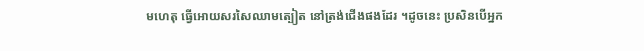មហេតុ ធ្វើអោយសរសៃឈាមត្បៀត នៅត្រង់ជើងផងដែរ ។ដូចនេះ ប្រសិនបើអ្នក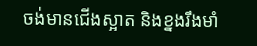ចង់មានជើងស្អាត និងខ្នងរឹងមាំ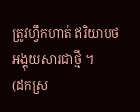ត្រូវហ្វឹកហាត់ ឥរិយាបថអង្គុយសារជាថ្មី ។
(ដកស្រ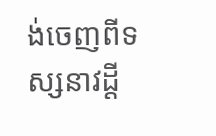ង់ចេញពីទស្សនាវដ្ដី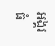អង្គរធំ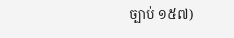ច្បាប់ ១៥៧)